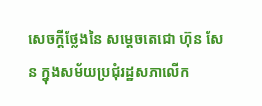សេចក្តីថ្លែងនៃ សម្ដេចតេជោ ហ៊ុន សែន ក្នុងសម័យប្រជុំរដ្ឋសភាលើក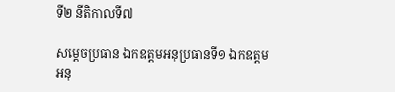ទី២ នីតិកាលទី៧

សម្តេចប្រធាន ឯកឧត្តមអនុប្រធានទី១ ឯកឧត្តមអនុ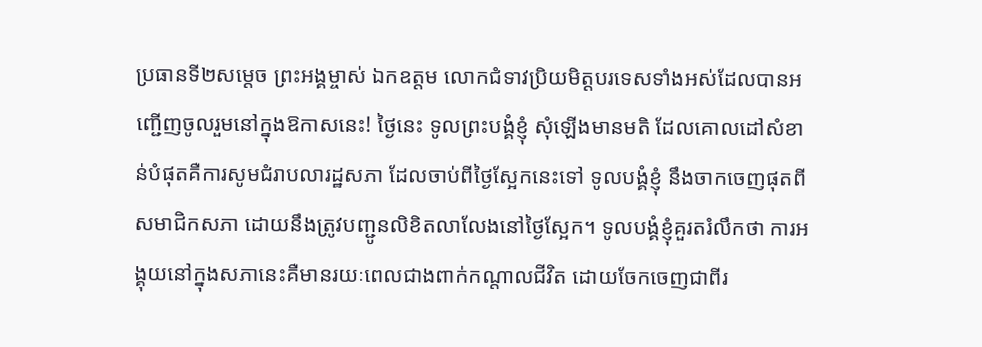ប្រធានទី២សម្តេច ព្រះអង្គម្ចាស់ ឯកឧត្តម លោកជំទាវប្រិយមិត្តបរទេសទាំងអស់ដែលបានអញ្ជើញចូលរួមនៅក្នុងឱកាសនេះ! ថ្ងៃនេះ ទូលព្រះបង្គំខ្ញុំ សុំឡើងមានមតិ ដែលគោលដៅសំខាន់បំផុតគឺការសូមជំរាបលារដ្ឋសភា ដែលចាប់ពីថ្ងៃស្អែកនេះទៅ ទូលបង្គំខ្ញុំ នឹងចាកចេញផុតពីសមាជិកសភា ដោយនឹងត្រូវបញ្ជូនលិខិតលាលែងនៅថ្ងៃស្អែក។ ទូលបង្គំខ្ញុំគួរតរំលឹកថា ការអង្គុយនៅក្នុងសភានេះគឺមានរយៈពេលជាងពាក់កណ្តាលជីវិត ដោយចែកចេញជាពីរ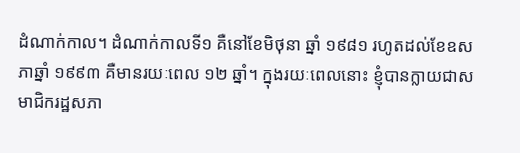ដំណាក់កាល។ ដំណាក់កាលទី១ គឺនៅខែមិថុនា ឆ្នាំ ១៩៨១ រហូតដល់ខែឧសភាឆ្នាំ ១៩៩៣ គឺមានរយៈពេល ១២ ឆ្នាំ។ ក្នុងរយៈពេលនោះ ខ្ញុំបានក្លាយជាសមាជិករដ្ឋសភា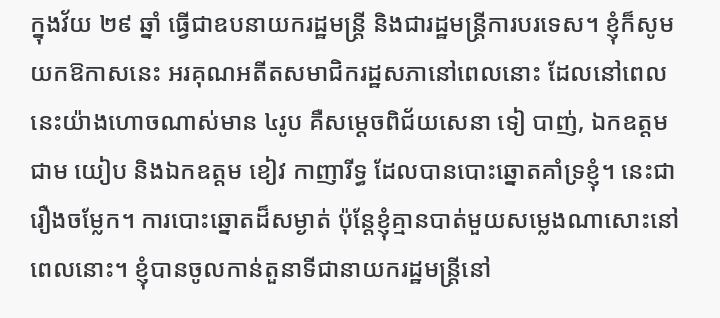ក្នុងវ័យ ២៩ ឆ្នាំ ធ្វើជាឧបនាយករដ្ឋមន្រ្តី និងជារដ្ឋមន្រ្តីការបរទេស។ ខ្ញុំក៏សូមយកឱកាសនេះ អរគុណអតីតសមាជិករដ្ឋសភានៅពេលនោះ ដែលនៅពេលនេះយ៉ាងហោចណាស់មាន ៤រូប គឺសម្តេចពិជ័យសេនា ទៀ បាញ់, ឯកឧត្តម ជាម យៀប និងឯកឧត្តម ខៀវ កាញារីទ្ធ ដែលបានបោះឆ្នោតគាំទ្រខ្ញុំ។ នេះជារឿងចម្លែក។ ការបោះឆ្នោតដ៏សម្ងាត់ ប៉ុន្តែខ្ញុំគ្មានបាត់មួយសម្លេងណាសោះនៅពេលនោះ។ ខ្ញុំបានចូលកាន់តួនាទីជានាយករដ្ឋមន្រ្តីនៅ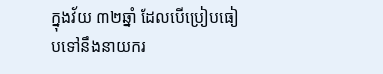ក្នុងវ័យ ៣២ឆ្នាំ ដែលបើប្រៀបធៀបទៅនឹងនាយករ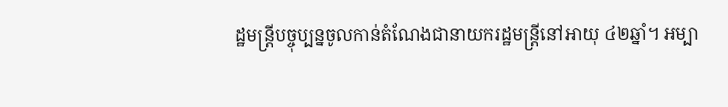ដ្ឋមន្រ្តីបច្ចុប្បន្នចូលកាន់តំណែងជានាយករដ្ឋមន្រ្តីនៅអាយុ ៤២ឆ្នាំ។ អម្បា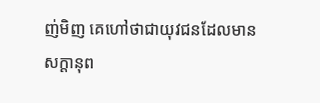ញ់មិញ គេហៅថាជាយុវជនដែលមានសក្តានុព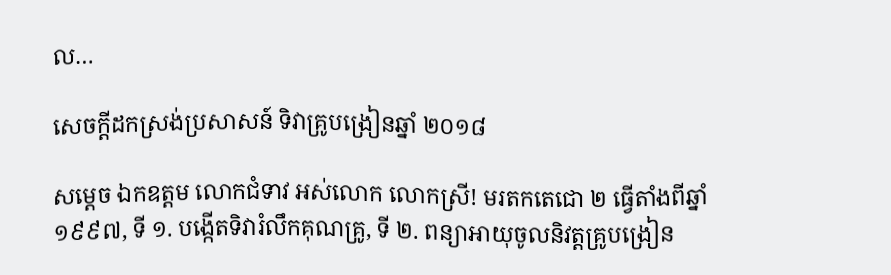ល…

សេចក្តីដកស្រង់ប្រសាសន៍ ទិវាគ្រូបង្រៀនឆ្នាំ ២០១៨

សម្ដេច ឯកឧត្តម លោកជំទាវ អស់លោក លោកស្រី! មរតកតេជោ ២ ធ្វើតាំងពីឆ្នាំ ១៩៩៧, ទី ១. បង្កើតទិវារំលឹកគុណគ្រូ, ទី ២. ពន្យាអាយុចូលនិវត្តគ្រូបង្រៀន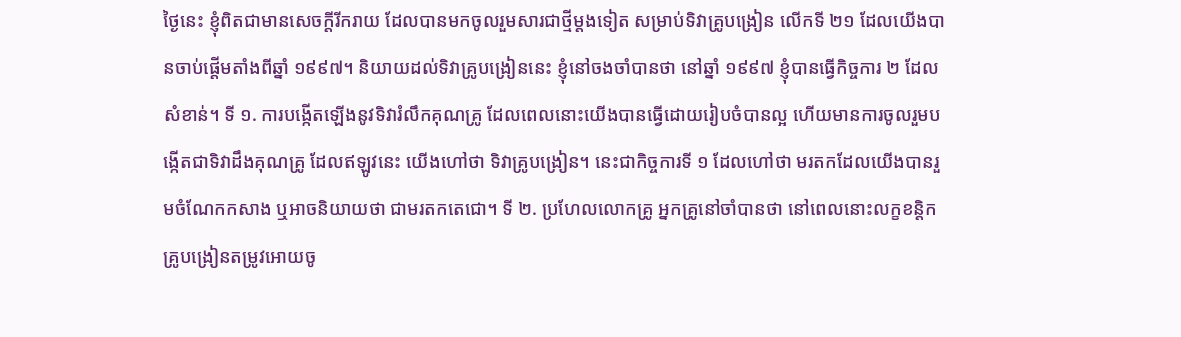ថ្ងៃនេះ ខ្ញុំពិតជាមានសេចក្ដីរីករាយ ដែលបានមកចូលរួមសារជាថ្មីម្ដងទៀត សម្រាប់ទិវាគ្រូបង្រៀន លើកទី ២១ ដែលយើងបានចាប់ផ្ដើមតាំងពីឆ្នាំ ១៩៩៧។ និយាយដល់ទិវាគ្រូបង្រៀននេះ ខ្ញុំនៅចងចាំបានថា នៅឆ្នាំ ១៩៩៧ ខ្ញុំបានធ្វើកិច្ចការ ២ ដែលសំខាន់។ ទី ១. ការបង្កើតឡើងនូវទិវារំលឹកគុណគ្រូ ដែលពេលនោះយើងបានធ្វើដោយរៀបចំបានល្អ ហើយមានការចូលរួមបង្កើតជាទិវាដឹងគុណគ្រូ ដែលឥឡូវនេះ យើងហៅថា ទិវាគ្រូបង្រៀន។ នេះជាកិច្ចការទី ១ ដែលហៅថា មរតកដែលយើងបានរួមចំណែកកសាង ឬអាចនិយាយថា ជាមរតកតេជោ។ ទី ២. ប្រហែលលោកគ្រូ អ្នកគ្រូនៅចាំបានថា នៅពេលនោះលក្ខខន្ដិកគ្រូបង្រៀនតម្រូវអោយចូ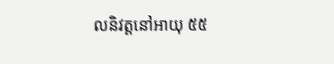លនិវត្ដនៅអាយុ ៥៥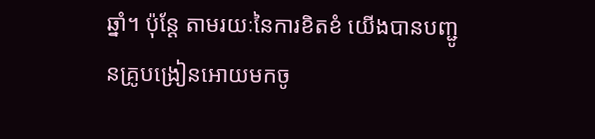ឆ្នាំ។ ប៉ុន្ដែ តាមរយៈនៃការខិតខំ យើងបានបញ្ជូនគ្រូបង្រៀនអោយមកចូ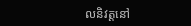លនិវត្ដនៅ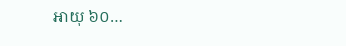អាយុ ៦០…